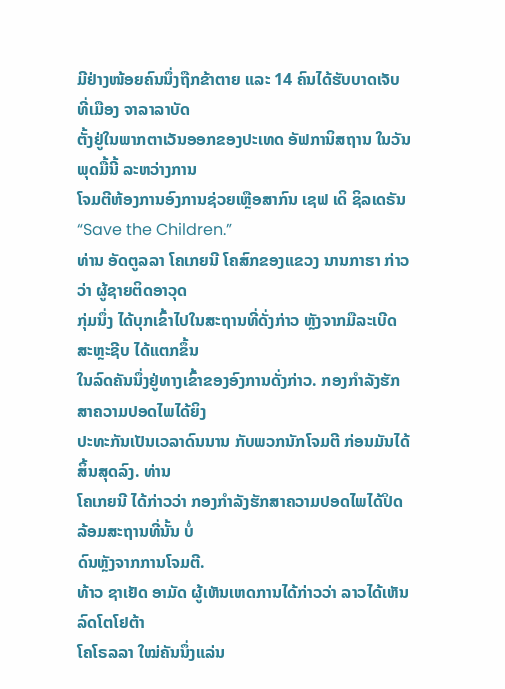ມີຢ່າງໜ້ອຍຄົນນຶ່ງຖືກຂ້າຕາຍ ແລະ 14 ຄົນໄດ້ຮັບບາດເຈັບທີ່ເມືອງ ຈາລາລາບັດ
ຕັ້ງຢູ່ໃນພາກຕາເວັນອອກຂອງປະເທດ ອັຟການິສຖານ ໃນວັນພຸດມື້ນີ້ ລະຫວ່າງການ
ໂຈມຕີຫ້ອງການອົງການຊ່ວຍເຫຼືອສາກົນ ເຊຟ ເດິ ຊິລເດຣັນ “Save the Children.”
ທ່ານ ອັດຕູລລາ ໂຄເກຍນີ ໂຄສົກຂອງແຂວງ ນານກາຮາ ກ່າວວ່າ ຜູ້ຊາຍຕິດອາວຸດ
ກຸ່ມນຶ່ງ ໄດ້ບຸກເຂົ້າໄປໃນສະຖານທີ່ດັ່ງກ່າວ ຫຼັງຈາກມືລະເບີດສະຫຼະຊີບ ໄດ້ແຕກຂຶ້ນ
ໃນລົດຄັນນຶ່ງຢູ່ທາງເຂົ້າຂອງອົງການດັ່ງກ່າວ. ກອງກຳລັງຮັກສາຄວາມປອດໄພໄດ້ຍິງ
ປະທະກັນເປັນເວລາດົນນານ ກັບພວກນັກໂຈມຕີ ກ່ອນມັນໄດ້ສິ້ນສຸດລົງ. ທ່ານ
ໂຄເກຍນີ ໄດ້ກ່າວວ່າ ກອງກຳລັງຮັກສາຄວາມປອດໄພໄດ້ປິດລ້ອມສະຖານທີ່ນັ້ນ ບໍ່
ດົນຫຼັງຈາກການໂຈມຕີ.
ທ້າວ ຊາເຢັດ ອາມັດ ຜູ້ເຫັນເຫດການໄດ້ກ່າວວ່າ ລາວໄດ້ເຫັນລົດໂຕໂຢຕ້າ
ໂຄໂຣລລາ ໃໝ່ຄັນນຶ່ງແລ່ນ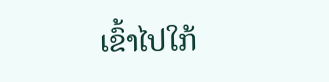ເຂົ້າໄປໃກ້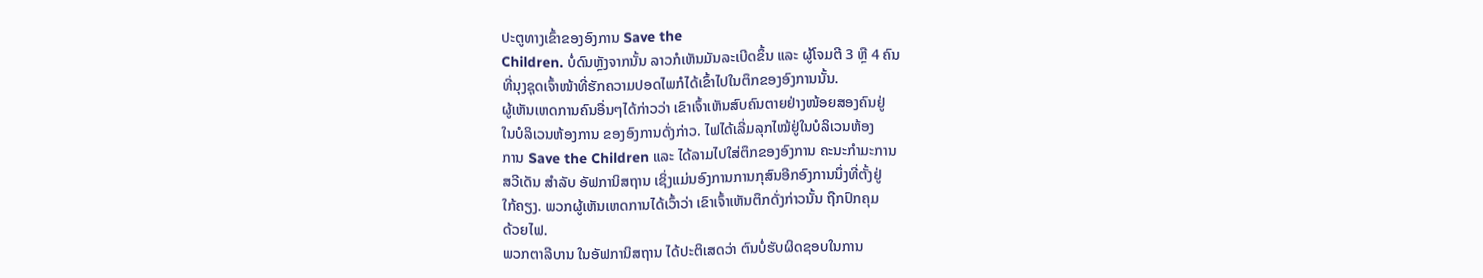ປະຕູທາງເຂົ້າຂອງອົງການ Save the
Children. ບໍ່ດົນຫຼັງຈາກນັ້ນ ລາວກໍເຫັນມັນລະເບີດຂຶ້ນ ແລະ ຜູ້ໂຈມຕີ 3 ຫຼື 4 ຄົນ
ທີ່ນຸງຊຸດເຈົ້າໜ້າທີ່ຮັກຄວາມປອດໄພກໍໄດ້ເຂົ້າໄປໃນຕຶກຂອງອົງການນັ້ນ.
ຜູ້ເຫັນເຫດການຄົນອື່ນໆໄດ້ກ່າວວ່າ ເຂົາເຈົ້າເຫັນສົບຄົນຕາຍຢ່າງໜ້ອຍສອງຄົນຢູ່
ໃນບໍລິເວນຫ້ອງການ ຂອງອົງການດັ່ງກ່າວ. ໄຟໄດ້ເລີ່ມລຸກໄໝ້ຢູ່ໃນບໍລິເວນຫ້ອງ
ການ Save the Children ແລະ ໄດ້ລາມໄປໃສ່ຕຶກຂອງອົງການ ຄະນະກຳມະການ
ສວີເດັນ ສຳລັບ ອັຟການິສຖານ ເຊິ່ງແມ່ນອົງການການກຸສົນອີກອົງການນຶ່ງທີ່ຕັ້ງຢູ່
ໃກ້ຄຽງ. ພວກຜູ້ເຫັນເຫດການໄດ້ເວົ້າວ່າ ເຂົາເຈົ້າເຫັນຕຶກດັ່ງກ່າວນັ້ນ ຖືກປົກຄຸມ
ດ້ວຍໄຟ.
ພວກຕາລີບານ ໃນອັຟການິສຖານ ໄດ້ປະຕິເສດວ່າ ຕົນບໍ່ຮັບຜິດຊອບໃນການ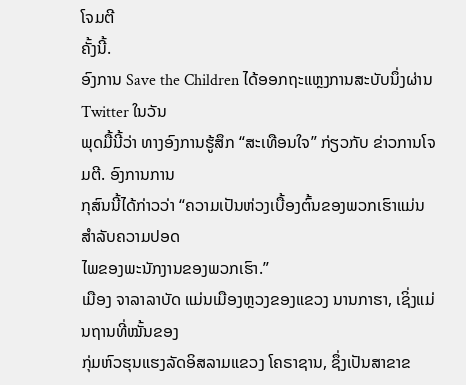ໂຈມຕີ
ຄັ້ງນີ້.
ອົງການ Save the Children ໄດ້ອອກຖະແຫຼງການສະບັບນຶ່ງຜ່ານ Twitter ໃນວັນ
ພຸດມື້ນີ້ວ່າ ທາງອົງການຮູ້ສຶກ “ສະເທືອນໃຈ” ກ່ຽວກັບ ຂ່າວການໂຈມຕີ. ອົງການການ
ກຸສົນນີ້ໄດ້ກ່າວວ່າ “ຄວາມເປັນຫ່ວງເບື້ອງຕົ້ນຂອງພວກເຮົາແມ່ນ ສຳລັບຄວາມປອດ
ໄພຂອງພະນັກງານຂອງພວກເຮົາ.”
ເມືອງ ຈາລາລາບັດ ແມ່ນເມືອງຫຼວງຂອງແຂວງ ນານກາຮາ, ເຊິ່ງແມ່ນຖານທີ່ໝັ້ນຂອງ
ກຸ່ມຫົວຮຸນແຮງລັດອິສລາມແຂວງ ໂຄຣາຊານ, ຊຶ່ງເປັນສາຂາຂ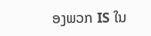ອງພວກ IS ໃນ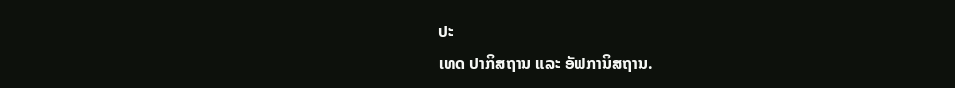ປະ
ເທດ ປາກິສຖານ ແລະ ອັຟການິສຖານ.